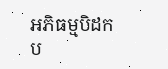អភិធម្មបិដក
ប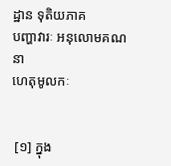ដ្ឋាន ទុតិយភាគ
បញ្ហាវារៈ អនុលោមគណនា
ហេតុមូលកៈ


 [១] ក្នុង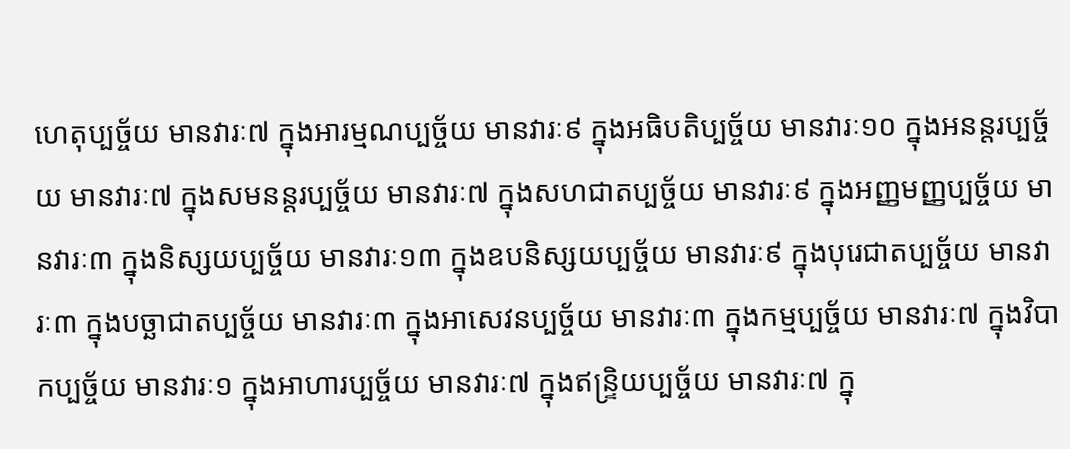ហេតុប្បច្ច័យ មានវារៈ៧ ក្នុងអារម្មណប្បច្ច័យ មានវារៈ៩ ក្នុងអធិបតិប្បច្ច័យ មានវារៈ១០ ក្នុងអនន្តរប្បច្ច័យ មានវារៈ៧ ក្នុងសមនន្តរប្បច្ច័យ មានវារៈ៧ ក្នុងសហជាតប្បច្ច័យ មានវារៈ៩ ក្នុងអញ្ញមញ្ញប្បច្ច័យ មានវារៈ៣ ក្នុងនិស្សយប្បច្ច័យ មានវារៈ១៣ ក្នុងឧបនិស្សយប្បច្ច័យ មានវារៈ៩ ក្នុងបុរេជាតប្បច្ច័យ មានវារៈ៣ ក្នុងបច្ឆាជាតប្បច្ច័យ មានវារៈ៣ ក្នុងអាសេវនប្បច្ច័យ មានវារៈ៣ ក្នុងកម្មប្បច្ច័យ មានវារៈ៧ ក្នុងវិបាកប្បច្ច័យ មានវារៈ១ ក្នុងអាហារប្បច្ច័យ មានវារៈ៧ ក្នុងឥន្ទ្រិយប្បច្ច័យ មានវារៈ៧ ក្នុ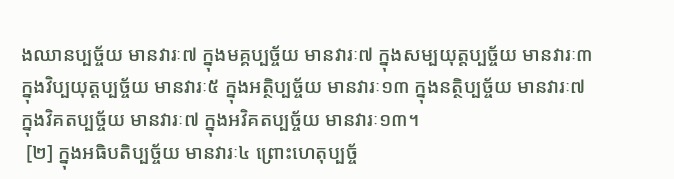ងឈានប្បច្ច័យ មានវារៈ៧ ក្នុងមគ្គប្បច្ច័យ មានវារៈ៧ ក្នុងសម្បយុត្តប្បច្ច័យ មានវារៈ៣ ក្នុងវិប្បយុត្តប្បច្ច័យ មានវារៈ៥ ក្នុងអត្ថិប្បច្ច័យ មានវារៈ១៣ ក្នុងនត្ថិប្បច្ច័យ មានវារៈ៧ ក្នុងវិគតប្បច្ច័យ មានវារៈ៧ ក្នុងអវិគតប្បច្ច័យ មានវារៈ១៣។
 [២] ក្នុងអធិបតិប្បច្ច័យ មានវារៈ៤ ព្រោះហេតុប្បច្ច័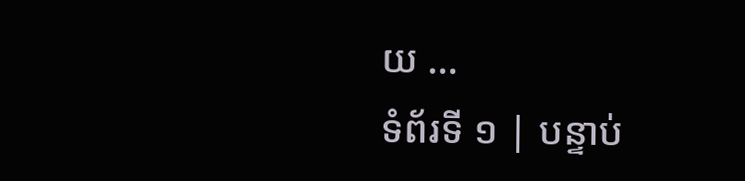យ …
ទំព័រទី ១ | បន្ទាប់